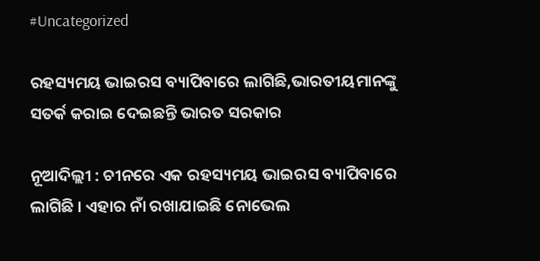#Uncategorized

ରହସ୍ୟମୟ ଭାଇରସ ବ୍ୟାପିବାରେ ଲାଗିଛି,ଭାରତୀୟମାନଙ୍କୁ ସତର୍କ କରାଇ ଦେଇଛନ୍ତି ଭାରତ ସରକାର

ନୂଆଦିଲ୍ଲୀ : ଚୀନରେ ଏକ ରହସ୍ୟମୟ ଭାଇରସ ବ୍ୟାପିବାରେ ଲାଗିଛି । ଏହାର ନାଁ ରଖାଯାଇଛି ନୋଭେଲ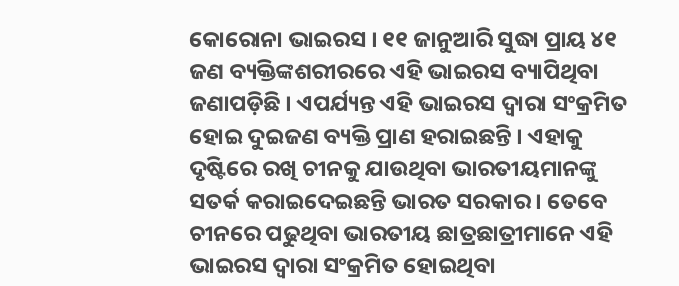କୋରୋନା ଭାଇରସ । ୧୧ ଜାନୁଆରି ସୁଦ୍ଧା ପ୍ରାୟ ୪୧ ଜଣ ବ୍ୟକ୍ତିଙ୍କଶରୀରରେ ଏହି ଭାଇରସ ବ୍ୟାପିଥିବା ଜଣାପଡ଼ିଛି । ଏପର୍ଯ୍ୟନ୍ତ ଏହି ଭାଇରସ ଦ୍ୱାରା ସଂକ୍ରମିତ ହୋଇ ଦୁଇଜଣ ବ୍ୟକ୍ତି ପ୍ରାଣ ହରାଇଛନ୍ତି । ଏହାକୁ ଦୃଷ୍ଟିରେ ରଖି ଚୀନକୁ ଯାଉଥିବା ଭାରତୀୟମାନଙ୍କୁ ସତର୍କ କରାଇଦେଇଛନ୍ତି ଭାରତ ସରକାର । ତେବେ ଚୀନରେ ପଢୁଥିବା ଭାରତୀୟ ଛାତ୍ରଛାତ୍ରୀମାନେ ଏହି ଭାଇରସ ଦ୍ୱାରା ସଂକ୍ରମିତ ହୋଇଥିବା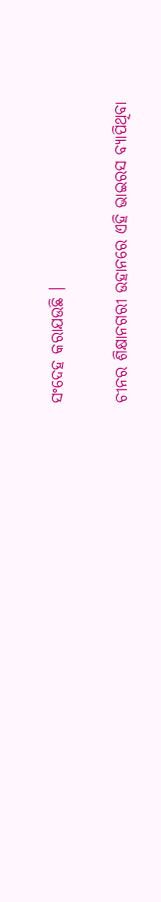ସଂଦେହ କରାଯଉଛି ।

ଚୀନର ଶିକ୍ଷାନଗରୀ ଉହାନରେ ଏହି ଭାଇରସ ବ୍ୟାପିଥିବା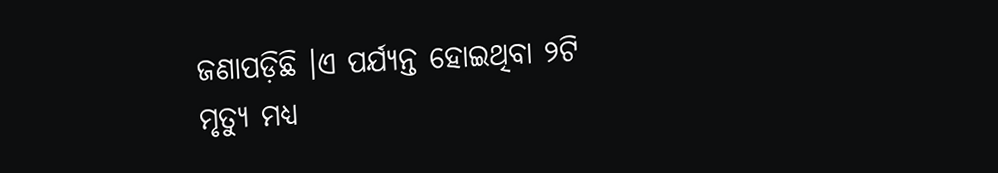ଜଣାପଡ଼ିଛି ।ଏ ପର୍ଯ୍ୟନ୍ତ ହୋଇଥିବା ୨ଟି ମୃତ୍ୟୁ ମଧ୍ୟ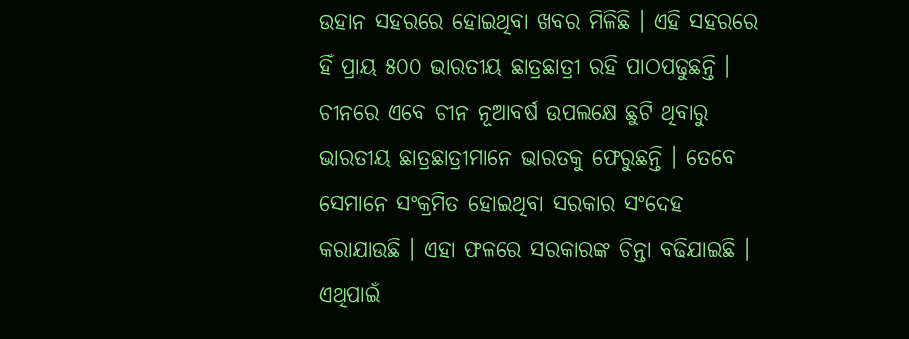ଉହାନ ସହରରେ ହୋଇଥିବା ଖବର ମିଳିଛି । ଏହି ସହରରେ ହିଁ ପ୍ରାୟ ୫୦୦ ଭାରତୀୟ ଛାତ୍ରଛାତ୍ରୀ ରହି ପାଠପଢୁଛନ୍ତି । ଚୀନରେ ଏବେ ଚୀନ ନୂଆବର୍ଷ ଉପଲକ୍ଷେ ଛୁଟି ଥିବାରୁ ଭାରତୀୟ ଛାତ୍ରଛାତ୍ରୀମାନେ ଭାରତକୁ ଫେରୁଛନ୍ତି । ତେବେ ସେମାନେ ସଂକ୍ରମିତ ହୋଇଥିବା ସରକାର ସଂଦେହ କରାଯାଉଛି । ଏହା ଫଳରେ ସରକାରଙ୍କ ଚିନ୍ତା ବଢିଯାଇଛି । ଏଥିପାଇଁ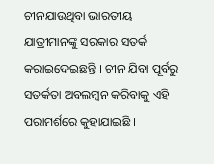ଚୀନଯାଉଥିବା ଭାରତୀୟ ଯାତ୍ରୀମାନଙ୍କୁ ସରକାର ସତର୍କ କରାଇଦେଇଛନ୍ତି । ଚୀନ ଯିବା ପୂର୍ବରୁ ସତର୍କତା ଅବଲମ୍ବନ କରିବାକୁ ଏହି ପରାମର୍ଶରେ କୁହାଯାଇଛି ।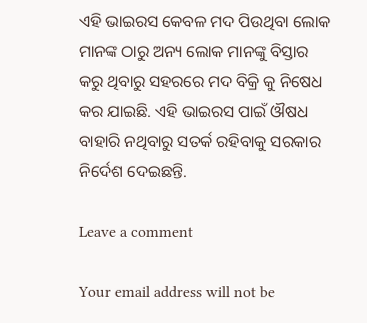ଏହି ଭାଇରସ କେବଳ ମଦ ପିଉଥିବା ଲୋକ ମାନଙ୍କ ଠାରୁ ଅନ୍ୟ ଲୋକ ମାନଙ୍କୁ ବିସ୍ତାର କରୁ ଥିବାରୁ ସହରରେ ମଦ ବିକ୍ରି କୁ ନିଷେଧ କର ଯାଇଛି. ଏହି ଭାଇରସ ପାଇଁ ଔଷଧ ବାହାରି ନଥିବାରୁ ସତର୍କ ରହିବାକୁ ସରକାର ନିର୍ଦେଶ ଦେଇଛନ୍ତି.

Leave a comment

Your email address will not be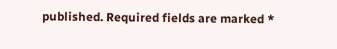published. Required fields are marked *